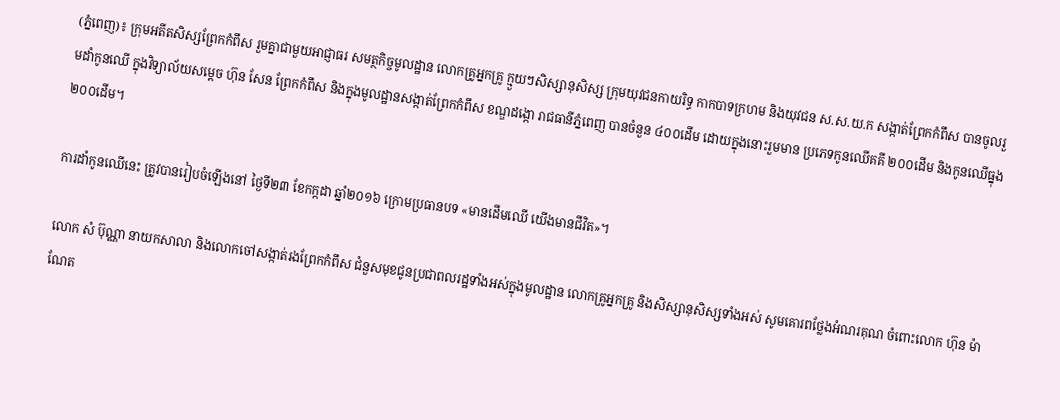(ភ្នំពេញ)៖ ក្រុមអតីតសិស្សព្រែកកំពឹស រួមគ្នាជាមួយអាជ្ញាធរ សមត្ថកិច្ចមូលដ្ឋាន លោកគ្រូអ្នកគ្រូ ក្មួយៗសិស្សានុសិស្ស ក្រុមយុវជនកាយរិទ្ធ កាកបាទក្រហម និងយុវជន ស.ស.យ.ក សង្កាត់ព្រែកកំពឹស បានចូលរួមដាំកូនឈើ ក្នុងវិទ្យាល័យសម្តេច ហ៊ុន សែន ព្រែកកំពឹស និងក្នុងមូលដ្ឋានសង្កាត់ព្រែកកំពឹស ខណ្ឌដង្កោ រាជធានីភ្នំពេញ បានចំនួន ៤០០ដើម ដោយក្នុងនោះរួមមាន ប្រភេទកូនឈើគគី ២០០ដើម និងកូនឈើធ្នុង ២០០ដើម។

ការដាំកូនឈើនេះ ត្រូវបានរៀបចំឡើងនៅ ថ្ងៃទី២៣ ខែកក្កដា ឆ្នាំ២០១៦ ក្រោមប្រធានបទ «មានដើមឈើ យើងមានជីវិត»។

លោក សំ ប៊ុណ្ណា នាយកសាលា និងលោកចៅសង្កាត់រងព្រែកកំពឹស ជំនួសមុខជូនប្រជាពលរដ្ឋទាំងអស់ក្នុងមូលដ្ឋាន លោកគ្រូអ្នកគ្រូ និងសិស្សានុសិស្សទាំងអស់ សូមគោរពថ្លែងអំណរគុណ ចំពោះលោក ហ៊ុន ម៉ាណែត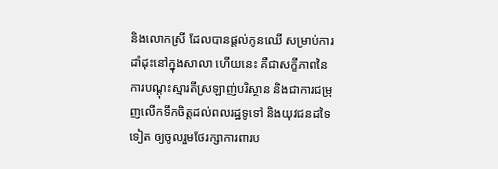និងលោកស្រី ដែលបានផ្តល់កូនឈើ សម្រាប់ការដាំដុះនៅក្នុងសាលា ហើយនេះ គឺជាសក្ខីភាពនៃការបណ្តុះស្មារតីស្រឡាញ់បរិស្ថាន និងជាការជម្រុញលើកទឹកចិត្តដល់ពលរដ្ឋទូទៅ និងយុវជនដទៃទៀត ឲ្យចូលរួមថែរក្សាការពារប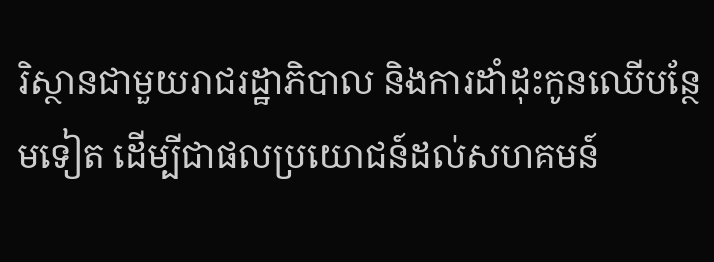រិស្ថានជាមួយរាជរដ្ឋាភិបាល និងការដាំដុះកូនឈើបន្ថែមទៀត ដើម្បីជាផលប្រយោជន៍ដល់សហគមន៍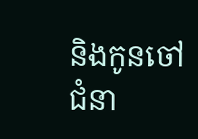និងកូនចៅជំនា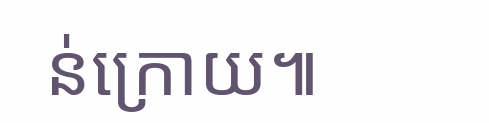ន់ក្រោយ៕